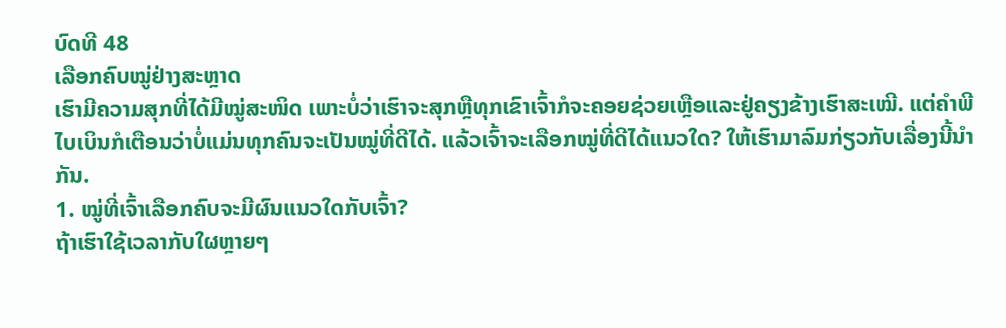ບົດທີ 48
ເລືອກຄົບໝູ່ຢ່າງສະຫຼາດ
ເຮົາມີຄວາມສຸກທີ່ໄດ້ມີໝູ່ສະໜິດ ເພາະບໍ່ວ່າເຮົາຈະສຸກຫຼືທຸກເຂົາເຈົ້າກໍຈະຄອຍຊ່ວຍເຫຼືອແລະຢູ່ຄຽງຂ້າງເຮົາສະເໝີ. ແຕ່ຄຳພີໄບເບິນກໍເຕືອນວ່າບໍ່ແມ່ນທຸກຄົນຈະເປັນໝູ່ທີ່ດີໄດ້. ແລ້ວເຈົ້າຈະເລືອກໝູ່ທີ່ດີໄດ້ແນວໃດ? ໃຫ້ເຮົາມາລົມກ່ຽວກັບເລື່ອງນີ້ນຳກັນ.
1. ໝູ່ທີ່ເຈົ້າເລືອກຄົບຈະມີຜົນແນວໃດກັບເຈົ້າ?
ຖ້າເຮົາໃຊ້ເວລາກັບໃຜຫຼາຍໆ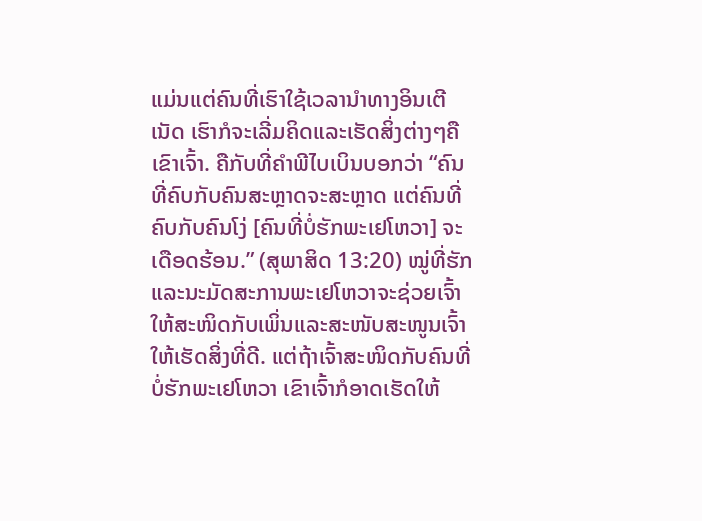ແມ່ນແຕ່ຄົນທີ່ເຮົາໃຊ້ເວລານຳທາງອິນເຕີເນັດ ເຮົາກໍຈະເລີ່ມຄິດແລະເຮັດສິ່ງຕ່າງໆຄືເຂົາເຈົ້າ. ຄືກັບທີ່ຄຳພີໄບເບິນບອກວ່າ “ຄົນທີ່ຄົບກັບຄົນສະຫຼາດຈະສະຫຼາດ ແຕ່ຄົນທີ່ຄົບກັບຄົນໂງ່ [ຄົນທີ່ບໍ່ຮັກພະເຢໂຫວາ] ຈະເດືອດຮ້ອນ.” (ສຸພາສິດ 13:20) ໝູ່ທີ່ຮັກແລະນະມັດສະການພະເຢໂຫວາຈະຊ່ວຍເຈົ້າໃຫ້ສະໜິດກັບເພິ່ນແລະສະໜັບສະໜູນເຈົ້າໃຫ້ເຮັດສິ່ງທີ່ດີ. ແຕ່ຖ້າເຈົ້າສະໜິດກັບຄົນທີ່ບໍ່ຮັກພະເຢໂຫວາ ເຂົາເຈົ້າກໍອາດເຮັດໃຫ້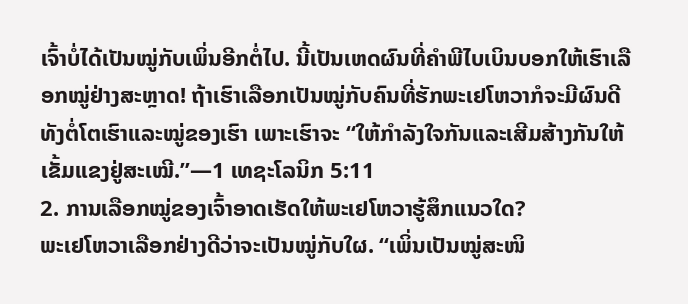ເຈົ້າບໍ່ໄດ້ເປັນໝູ່ກັບເພິ່ນອີກຕໍ່ໄປ. ນີ້ເປັນເຫດຜົນທີ່ຄຳພີໄບເບິນບອກໃຫ້ເຮົາເລືອກໝູ່ຢ່າງສະຫຼາດ! ຖ້າເຮົາເລືອກເປັນໝູ່ກັບຄົນທີ່ຮັກພະເຢໂຫວາກໍຈະມີຜົນດີທັງຕໍ່ໂຕເຮົາແລະໝູ່ຂອງເຮົາ ເພາະເຮົາຈະ “ໃຫ້ກຳລັງໃຈກັນແລະເສີມສ້າງກັນໃຫ້ເຂັ້ມແຂງຢູ່ສະເໝີ.”—1 ເທຊະໂລນິກ 5:11
2. ການເລືອກໝູ່ຂອງເຈົ້າອາດເຮັດໃຫ້ພະເຢໂຫວາຮູ້ສຶກແນວໃດ?
ພະເຢໂຫວາເລືອກຢ່າງດີວ່າຈະເປັນໝູ່ກັບໃຜ. “ເພິ່ນເປັນໝູ່ສະໜິ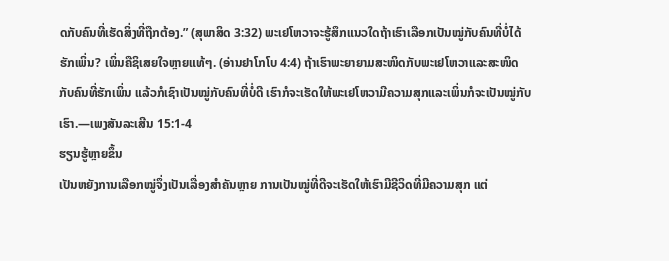ດກັບຄົນທີ່ເຮັດສິ່ງທີ່ຖືກຕ້ອງ.” (ສຸພາສິດ 3:32) ພະເຢໂຫວາຈະຮູ້ສຶກແນວໃດຖ້າເຮົາເລືອກເປັນໝູ່ກັບຄົນທີ່ບໍ່ໄດ້ຮັກເພິ່ນ? ເພິ່ນຄືຊິເສຍໃຈຫຼາຍແທ້ໆ. (ອ່ານຢາໂກໂບ 4:4) ຖ້າເຮົາພະຍາຍາມສະໜິດກັບພະເຢໂຫວາແລະສະໜິດກັບຄົນທີ່ຮັກເພິ່ນ ແລ້ວກໍເຊົາເປັນໝູ່ກັບຄົນທີ່ບໍ່ດີ ເຮົາກໍຈະເຮັດໃຫ້ພະເຢໂຫວາມີຄວາມສຸກແລະເພິ່ນກໍຈະເປັນໝູ່ກັບເຮົາ.—ເພງສັນລະເສີນ 15:1-4
ຮຽນຮູ້ຫຼາຍຂຶ້ນ
ເປັນຫຍັງການເລືອກໝູ່ຈຶ່ງເປັນເລື່ອງສຳຄັນຫຼາຍ ການເປັນໝູ່ທີ່ດີຈະເຮັດໃຫ້ເຮົາມີຊີວິດທີ່ມີຄວາມສຸກ ແຕ່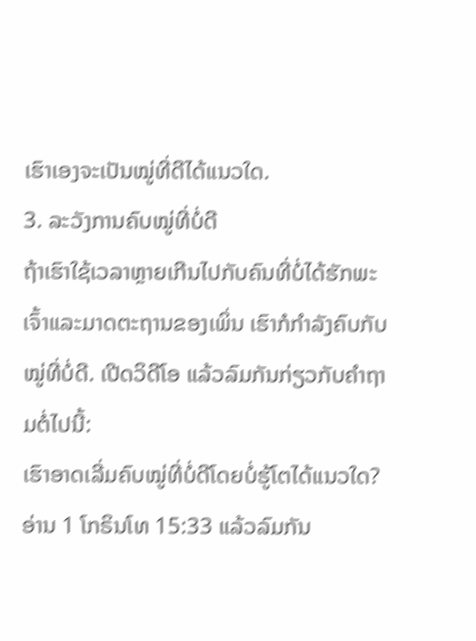ເຮົາເອງຈະເປັນໝູ່ທີ່ດີໄດ້ແນວໃດ.
3. ລະວັງການຄົບໝູ່ທີ່ບໍ່ດີ
ຖ້າເຮົາໃຊ້ເວລາຫຼາຍເກີນໄປກັບຄົນທີ່ບໍ່ໄດ້ຮັກພະເຈົ້າແລະມາດຕະຖານຂອງເພິ່ນ ເຮົາກໍກຳລັງຄົບກັບໝູ່ທີ່ບໍ່ດີ. ເປີດວິດີໂອ ແລ້ວລົມກັນກ່ຽວກັບຄຳຖາມຕໍ່ໄປນີ້:
ເຮົາອາດເລີ່ມຄົບໝູ່ທີ່ບໍ່ດີໂດຍບໍ່ຮູ້ໂຕໄດ້ແນວໃດ?
ອ່ານ 1 ໂກຣິນໂທ 15:33 ແລ້ວລົມກັນ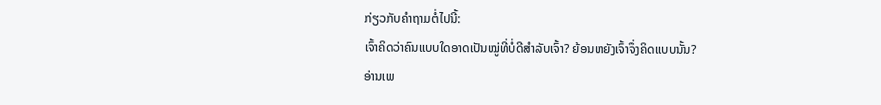ກ່ຽວກັບຄຳຖາມຕໍ່ໄປນີ້:
ເຈົ້າຄິດວ່າຄົນແບບໃດອາດເປັນໝູ່ທີ່ບໍ່ດີສຳລັບເຈົ້າ? ຍ້ອນຫຍັງເຈົ້າຈຶ່ງຄິດແບບນັ້ນ?
ອ່ານເພ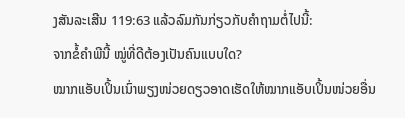ງສັນລະເສີນ 119:63 ແລ້ວລົມກັນກ່ຽວກັບຄຳຖາມຕໍ່ໄປນີ້:
ຈາກຂໍ້ຄຳພີນີ້ ໝູ່ທີ່ດີຕ້ອງເປັນຄົນແບບໃດ?
ໝາກແອັບເປິ້ນເນົ່າພຽງໜ່ວຍດຽວອາດເຮັດໃຫ້ໝາກແອັບເປິ້ນໜ່ວຍອື່ນ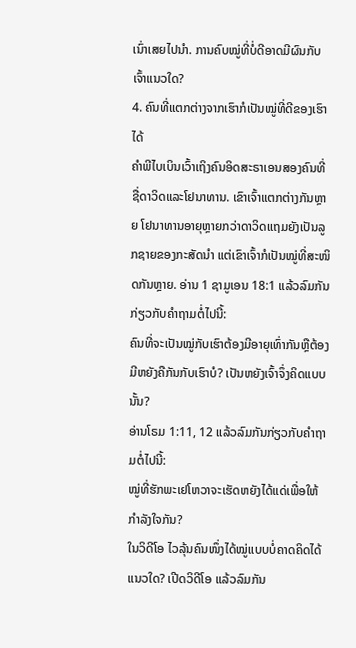ເນົ່າເສຍໄປນຳ. ການຄົບໝູ່ທີ່ບໍ່ດີອາດມີຜົນກັບເຈົ້າແນວໃດ?
4. ຄົນທີ່ແຕກຕ່າງຈາກເຮົາກໍເປັນໝູ່ທີ່ດີຂອງເຮົາໄດ້
ຄຳພີໄບເບິນເວົ້າເຖິງຄົນອິດສະຣາເອນສອງຄົນທີ່ຊື່ດາວິດແລະໂຢນາທານ. ເຂົາເຈົ້າແຕກຕ່າງກັນຫຼາຍ ໂຢນາທານອາຍຸຫຼາຍກວ່າດາວິດແຖມຍັງເປັນລູກຊາຍຂອງກະສັດນຳ ແຕ່ເຂົາເຈົ້າກໍເປັນໝູ່ທີ່ສະໜິດກັນຫຼາຍ. ອ່ານ 1 ຊາມູເອນ 18:1 ແລ້ວລົມກັນກ່ຽວກັບຄຳຖາມຕໍ່ໄປນີ້:
ຄົນທີ່ຈະເປັນໝູ່ກັບເຮົາຕ້ອງມີອາຍຸເທົ່າກັນຫຼືຕ້ອງມີຫຍັງຄືກັນກັບເຮົາບໍ? ເປັນຫຍັງເຈົ້າຈຶ່ງຄິດແບບນັ້ນ?
ອ່ານໂຣມ 1:11, 12 ແລ້ວລົມກັນກ່ຽວກັບຄຳຖາມຕໍ່ໄປນີ້:
ໝູ່ທີ່ຮັກພະເຢໂຫວາຈະເຮັດຫຍັງໄດ້ແດ່ເພື່ອໃຫ້ກຳລັງໃຈກັນ?
ໃນວິດີໂອ ໄວລຸ້ນຄົນໜຶ່ງໄດ້ໝູ່ແບບບໍ່ຄາດຄິດໄດ້ແນວໃດ? ເປີດວິດີໂອ ແລ້ວລົມກັນ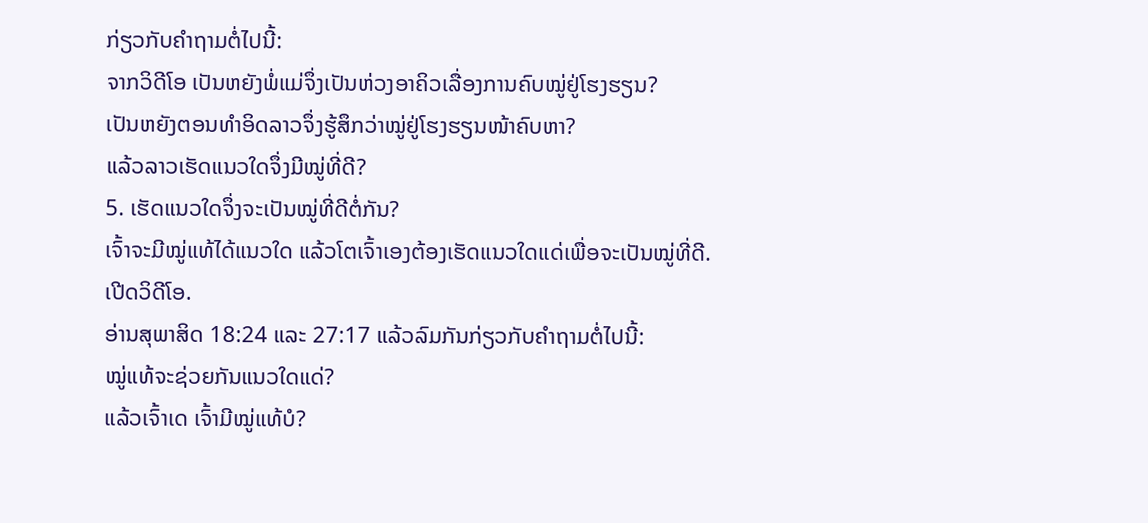ກ່ຽວກັບຄຳຖາມຕໍ່ໄປນີ້:
ຈາກວິດີໂອ ເປັນຫຍັງພໍ່ແມ່ຈຶ່ງເປັນຫ່ວງອາຄິວເລື່ອງການຄົບໝູ່ຢູ່ໂຮງຮຽນ?
ເປັນຫຍັງຕອນທຳອິດລາວຈຶ່ງຮູ້ສຶກວ່າໝູ່ຢູ່ໂຮງຮຽນໜ້າຄົບຫາ?
ແລ້ວລາວເຮັດແນວໃດຈຶ່ງມີໝູ່ທີ່ດີ?
5. ເຮັດແນວໃດຈຶ່ງຈະເປັນໝູ່ທີ່ດີຕໍ່ກັນ?
ເຈົ້າຈະມີໝູ່ແທ້ໄດ້ແນວໃດ ແລ້ວໂຕເຈົ້າເອງຕ້ອງເຮັດແນວໃດແດ່ເພື່ອຈະເປັນໝູ່ທີ່ດີ. ເປີດວິດີໂອ.
ອ່ານສຸພາສິດ 18:24 ແລະ 27:17 ແລ້ວລົມກັນກ່ຽວກັບຄຳຖາມຕໍ່ໄປນີ້:
ໝູ່ແທ້ຈະຊ່ວຍກັນແນວໃດແດ່?
ແລ້ວເຈົ້າເດ ເຈົ້າມີໝູ່ແທ້ບໍ?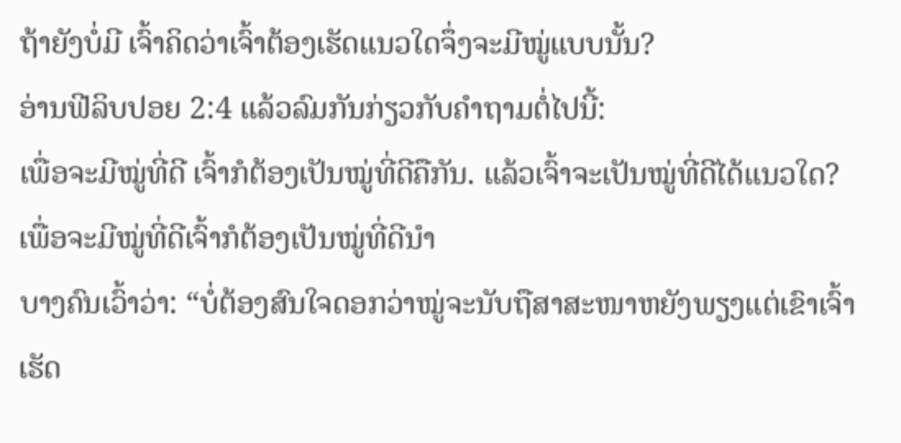ຖ້າຍັງບໍ່ມີ ເຈົ້າຄິດວ່າເຈົ້າຕ້ອງເຮັດແນວໃດຈຶ່ງຈະມີໝູ່ແບບນັ້ນ?
ອ່ານຟີລິບປອຍ 2:4 ແລ້ວລົມກັນກ່ຽວກັບຄຳຖາມຕໍ່ໄປນີ້:
ເພື່ອຈະມີໝູ່ທີ່ດີ ເຈົ້າກໍຕ້ອງເປັນໝູ່ທີ່ດີຄືກັນ. ແລ້ວເຈົ້າຈະເປັນໝູ່ທີ່ດີໄດ້ແນວໃດ?
ເພື່ອຈະມີໝູ່ທີ່ດີເຈົ້າກໍຕ້ອງເປັນໝູ່ທີ່ດີນຳ
ບາງຄົນເວົ້າວ່າ: “ບໍ່ຕ້ອງສົນໃຈດອກວ່າໝູ່ຈະນັບຖືສາສະໜາຫຍັງພຽງແຕ່ເຂົາເຈົ້າເຮັດ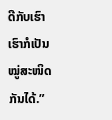ດີກັບເຮົາ ເຮົາກໍເປັນໝູ່ສະໜິດກັນໄດ້.”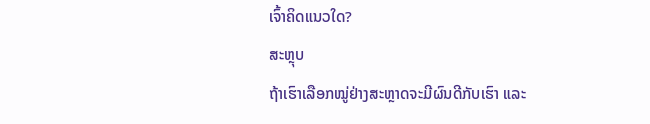ເຈົ້າຄິດແນວໃດ?
ສະຫຼຸບ
ຖ້າເຮົາເລືອກໝູ່ຢ່າງສະຫຼາດຈະມີຜົນດີກັບເຮົາ ແລະ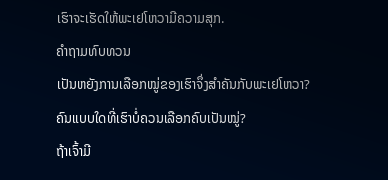ເຮົາຈະເຮັດໃຫ້ພະເຢໂຫວາມີຄວາມສຸກ.
ຄຳຖາມທົບທວນ
ເປັນຫຍັງການເລືອກໝູ່ຂອງເຮົາຈຶ່ງສຳຄັນກັບພະເຢໂຫວາ?
ຄົນແບບໃດທີ່ເຮົາບໍ່ຄວນເລືອກຄົບເປັນໝູ່?
ຖ້າເຈົ້າມີ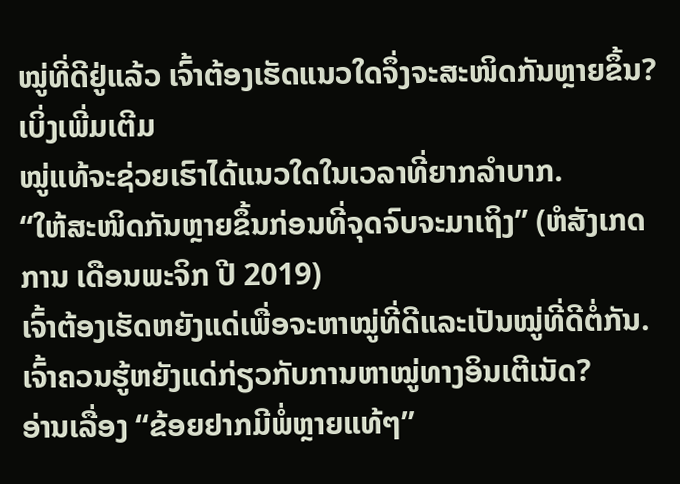ໝູ່ທີ່ດີຢູ່ແລ້ວ ເຈົ້າຕ້ອງເຮັດແນວໃດຈຶ່ງຈະສະໜິດກັນຫຼາຍຂຶ້ນ?
ເບິ່ງເພີ່ມເຕີມ
ໝູ່ແທ້ຈະຊ່ວຍເຮົາໄດ້ແນວໃດໃນເວລາທີ່ຍາກລຳບາກ.
“ໃຫ້ສະໜິດກັນຫຼາຍຂຶ້ນກ່ອນທີ່ຈຸດຈົບຈະມາເຖິງ” (ຫໍສັງເກດການ ເດືອນພະຈິກ ປີ 2019)
ເຈົ້າຕ້ອງເຮັດຫຍັງແດ່ເພື່ອຈະຫາໝູ່ທີ່ດີແລະເປັນໝູ່ທີ່ດີຕໍ່ກັນ.
ເຈົ້າຄວນຮູ້ຫຍັງແດ່ກ່ຽວກັບການຫາໝູ່ທາງອິນເຕີເນັດ?
ອ່ານເລື່ອງ “ຂ້ອຍຢາກມີພໍ່ຫຼາຍແທ້ໆ”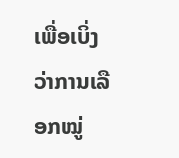ເພື່ອເບິ່ງວ່າການເລືອກໝູ່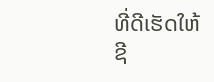ທີ່ດີເຮັດໃຫ້ຊີ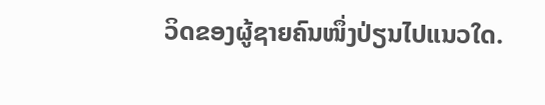ວິດຂອງຜູ້ຊາຍຄົນໜຶ່ງປ່ຽນໄປແນວໃດ.